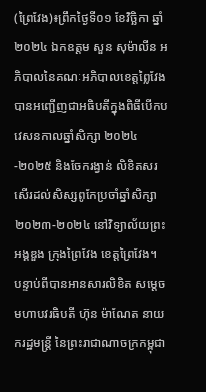(ព្រៃវែង)៖ព្រឹកថ្ងៃទី០១ ខែវិច្ឆិកា ឆ្នាំ២០២៤ ឯកឧត្តម សួន សុម៉ាលីន អភិបាលនៃគណៈអភិបាលខេត្តព្លៃវែង បានអញ្ជើញជាអធិបតីក្នុងពិធីបើកបវេសនកាលឆ្នាំសិក្សា ២០២៤-២០២៥ និងចែករង្វាន់ លិខិតសរសើរដល់សិស្សពូកែប្រចាំឆ្នាំសិក្សា ២០២៣-២០២៤ នៅវិទ្យាល័យព្រះអង្គឌួង ក្រុងព្រៃវែង ខេត្តព្រៃវែង។
បន្ទាប់ពីបានអានសារលិខិត សម្តេចមហាបវរធិបតី ហ៊ុន ម៉ាណែត នាយករដ្ឋមន្ត្រី នៃព្រះរាជាណាចក្រកម្ពុជា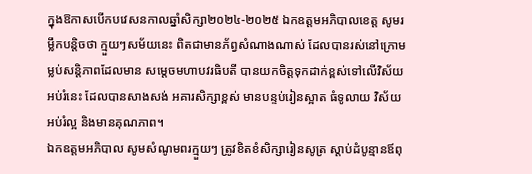ក្នុងឱកាសបើកបវេសនកាលឆ្នាំសិក្សា២០២៤-២០២៥ ឯកឧត្តមអភិបាលខេត្ត សូមរម្លឹកបន្តិចថា ក្មួយៗសម័យនេះ ពិតជាមានភ័ព្វសំណាងណាស់ ដែលបានរស់នៅក្រោមម្លប់សន្តិភាពដែលមាន សម្ដេចមហាបវរធិបតី បានយកចិត្តទុកដាក់ខ្ពស់ទៅលើវិស័យអប់រំនេះ ដែលបានសាងសង់ អគារសិក្សាខ្ពស់ មានបន្ទប់រៀនស្អាត ធំទូលាយ វិស័យអប់រំល្អ និងមានគុណភាព។
ឯកឧត្តមអភិបាល សូមសំណូមពរក្មួយៗ ត្រូវខិតខំសិក្សារៀនសូត្រ ស្ដាប់ដំបូន្មានឪពុ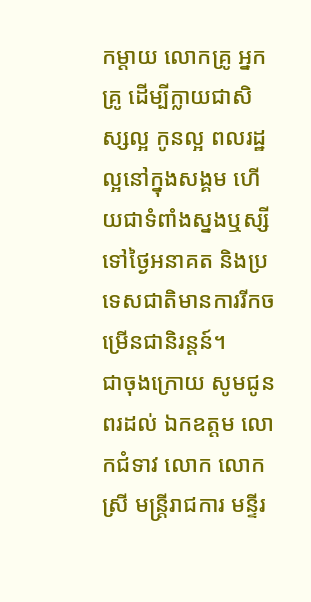កម្ដាយ លោកគ្រូ អ្នកគ្រូ ដើម្បីក្លាយជាសិស្សល្អ កូនល្អ ពលរដ្ឋល្អនៅក្នុងសង្គម ហើយជាទំពាំងស្នងឬស្សីទៅថ្ងៃអនាគត និងប្រទេសជាតិមានការរីកចម្រើនជានិរន្តន៍។
ជាចុងក្រោយ សូមជូនពរដល់ ឯកឧត្តម លោកជំទាវ លោក លោកស្រី មន្ត្រីរាជការ មន្ទីរ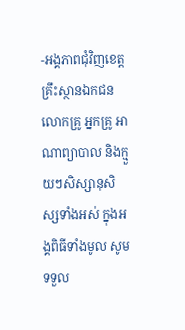-អង្គភាពជុំវិញខេត្ត គ្រឹះស្ថានឯកជន លោកគ្រូ អ្នកគ្រូ អាណាព្យាបាល និងក្មួយៗសិស្សានុសិស្សទាំងអស់ ក្នុងអង្គពិធីទាំងមូល សូមទទួល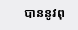បាននូវពុ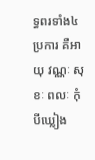ទ្ធពរទាំង៤ប្រការ គឺអាយុ វណ្ណៈ សុខៈ ពលៈ កុំបីឃ្លៀង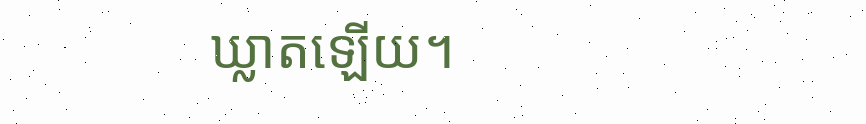ឃ្លាតឡើយ។